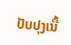ປັບປຸງເນື້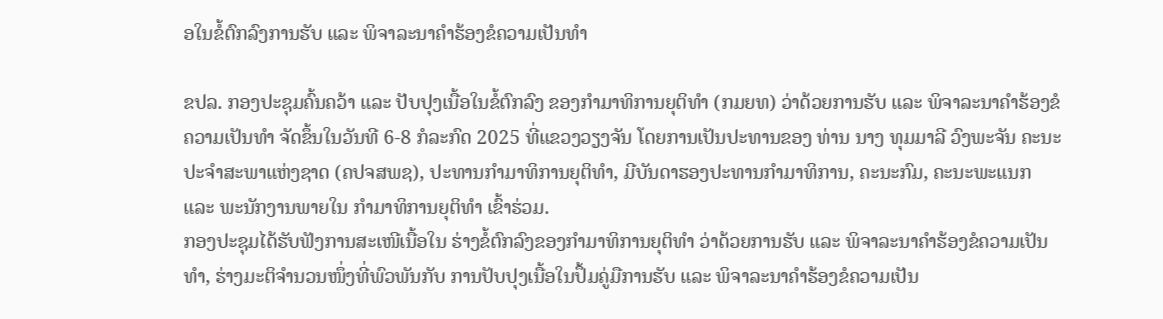ອໃນຂໍ້ຕົກລົງການຮັບ ແລະ ພິຈາລະນາຄໍາຮ້ອງຂໍຄວາມເປັນທໍາ

ຂປລ. ກອງປະຊຸມຄົ້ນຄວ້າ ແລະ ປັບປຸງເນື້ອໃນຂໍ້ຕົກລົງ ຂອງກໍາມາທິການຍຸຕິທໍາ (ກມຍທ) ວ່າດ້ວຍການຮັບ ແລະ ພິຈາລະນາຄໍາຮ້ອງຂໍຄວາມເປັນທໍາ ຈັດຂຶ້ນໃນວັນທີ 6-8 ກໍລະກົດ 2025 ທີ່ແຂວງວຽງຈັນ ໂດຍການເປັນປະທານຂອງ ທ່ານ ນາງ ທຸມມາລີ ວົງພະຈັນ ຄະນະປະຈໍາສະພາແຫ່ງຊາດ (ຄປຈສພຊ), ປະທານກໍາມາທິການຍຸຕິທໍາ, ມີບັນດາຮອງປະທານກໍາມາທິການ, ຄະນະກົມ, ຄະນະພະແນກ ແລະ ພະນັກງານພາຍໃນ ກໍາມາທິການຍຸຕິທໍາ ເຂົ້າຮ່ວມ.
ກອງປະຊຸມໄດ້ຮັບຟັງການສະເໜີເນື້ອໃນ ຮ່າງຂໍ້ຕົກລົງຂອງກໍາມາທິການຍຸຕິທໍາ ວ່າດ້ວຍການຮັບ ແລະ ພິຈາລະນາຄໍາຮ້ອງຂໍຄວາມເປັນທໍາ, ຮ່າງມະຕິຈໍານວນໜຶ່ງທີ່ພົວພັນກັບ ການປັບປຸງເນື້ອໃນປຶ້ມຄູ່ມືການຮັບ ແລະ ພິຈາລະນາຄຳຮ້ອງຂໍຄວາມເປັນ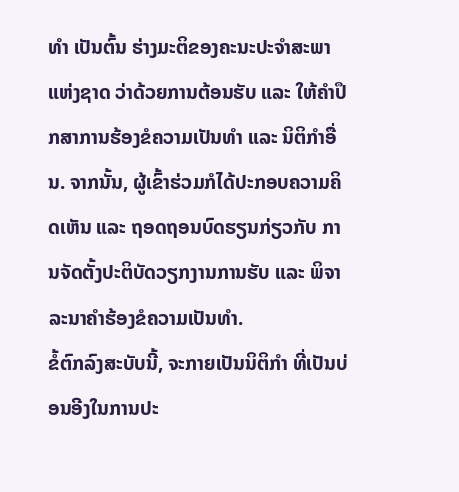ທໍາ ເປັນຕົ້ນ ຮ່າງມະຕິຂອງຄະນະປະຈໍາສະພາແຫ່ງຊາດ ວ່າດ້ວຍການຕ້ອນຮັບ ແລະ ໃຫ້ຄໍາປຶກສາການຮ້ອງຂໍຄວາມເປັນທໍາ ແລະ ນິຕິກໍາອື່ນ. ຈາກນັ້ນ, ຜູ້ເຂົ້າຮ່ວມກໍໄດ້ປະກອບຄວາມຄິດເຫັນ ແລະ ຖອດຖອນບົດຮຽນກ່ຽວກັບ ການຈັດຕັ້ງປະຕິບັດວຽກງານການຮັບ ແລະ ພິຈາລະນາຄໍາຮ້ອງຂໍຄວາມເປັນທໍາ.
ຂໍ້ຕົກລົງສະບັບນີ້, ຈະກາຍເປັນນິຕິກໍາ ທີ່ເປັນບ່ອນອີງໃນການປະ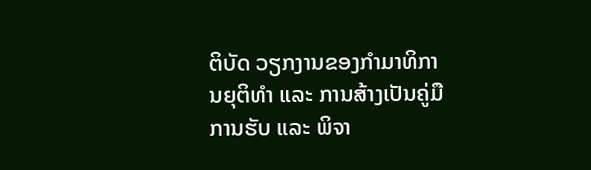ຕິບັດ ວຽກງານຂອງກໍາມາທິການຍຸຕິທໍາ ແລະ ການສ້າງເປັນຄູ່ມືການຮັບ ແລະ ພິຈາ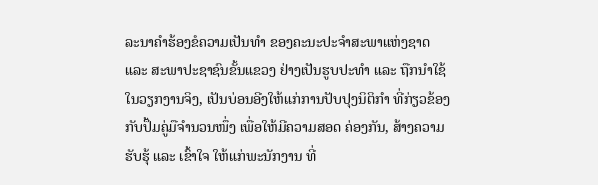ລະນາຄໍາຮ້ອງຂໍຄວາມເປັນທໍາ ຂອງຄະນະປະຈໍາສະພາແຫ່ງຊາດ ແລະ ສະພາປະຊາຊົນຂັ້ນແຂວງ ຢ່າງເປັນຮູບປະທຳ ແລະ ຖືກນຳໃຊ້ໃນວຽກງານຈິງ, ເປັນບ່ອນອີງໃຫ້ແກ່ການປັບປຸງນິຕິກໍາ ທີ່ກ່ຽວຂ້ອງກັບປຶ້ມຄູ່ມືຈໍານວນໜຶ່ງ ເພື່ອໃຫ້ມີຄວາມສອດ ຄ່ອງກັນ, ສ້າງຄວາມຮັບຮຸ້ ແລະ ເຂົ້າໃຈ ໃຫ້ແກ່ພະນັກງານ ທີ່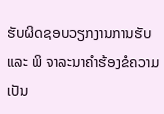ຮັບຜິດຊອບວຽກງານການຮັບ ແລະ ພິ ຈາລະນາຄໍາຮ້ອງຂໍຄວາມເປັນ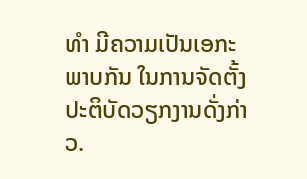ທໍາ ມີຄວາມເປັນເອກະພາບກັນ ໃນການຈັດຕັ້ງປະຕິບັດວຽກງານດັ່ງກ່າວ.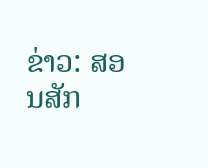ຂ່າວ: ສອນສັກ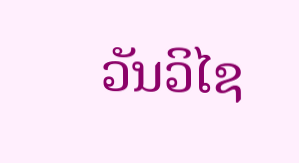ວັນວິໄຊ